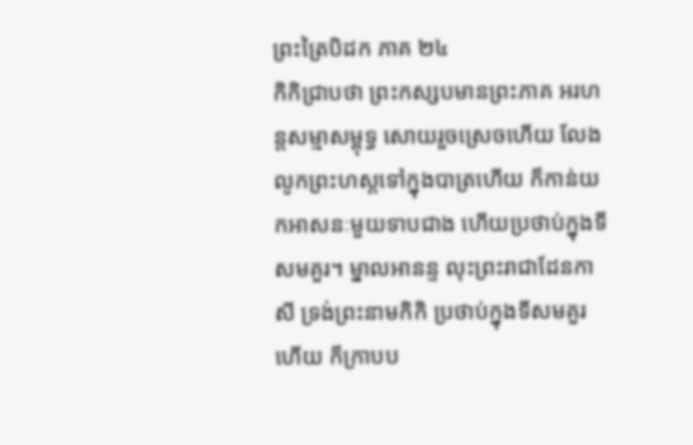ព្រះត្រៃបិដក ភាគ ២៤
កិកិជ្រាបថា ព្រះកស្សបមានព្រះភាគ អរហន្តសម្មាសម្ពុទ្ធ សោយរួចស្រេចហើយ លែងលូកព្រះហស្តទៅក្នុងបាត្រហើយ ក៏កាន់យកអាសនៈមួយទាបជាង ហើយប្រថាប់ក្នុងទីសមគួរ។ ម្នាលអានន្ទ លុះព្រះរាជាដែនកាសី ទ្រង់ព្រះនាមកិកិ ប្រថាប់ក្នុងទីសមគួរហើយ ក៏ក្រាបប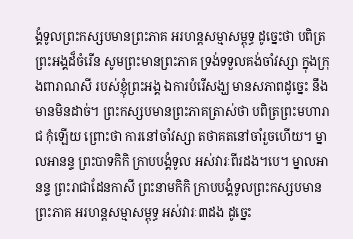ង្គំទូលព្រះកស្សបមានព្រះភាគ អរហន្តសម្មាសម្ពុទ្ធ ដូច្នេះថា បពិត្រព្រះអង្គដ៏ចំរើន សូមព្រះមានព្រះភាគ ទ្រង់ទទួលគង់ចាំវស្សា ក្នុងក្រុងពារាណសី របស់ខ្ញុំព្រះអង្គ ឯការបំរើសង្ឃ មានសភាពដូច្នេះ នឹងមានមិនដាច់។ ព្រះកស្សបមានព្រះភាគត្រាស់ថា បពិត្រព្រះមហារាជ កុំឡើយ ព្រោះថា ការនៅចាំវស្សា តថាគតនៅចាំរួចហើយ។ ម្នាលអានន្ទ ព្រះបាទកិកិ ក្រាបបង្គំទូល អស់វារៈពីរដង។បេ។ ម្នាលអានន្ទ ព្រះរាជាដែនកាសី ព្រះនាមកិកិ ក្រាបបង្គំទូលព្រះកស្សបមានព្រះភាគ អរហន្តសម្មាសម្ពុទ្ធ អស់វារៈ៣ដង ដូច្នេះ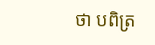ថា បពិត្រ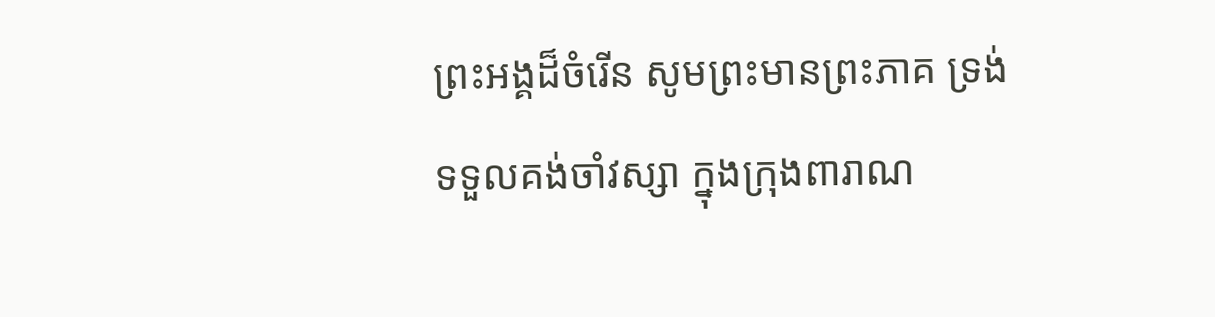ព្រះអង្គដ៏ចំរើន សូមព្រះមានព្រះភាគ ទ្រង់ទទួលគង់ចាំវស្សា ក្នុងក្រុងពារាណ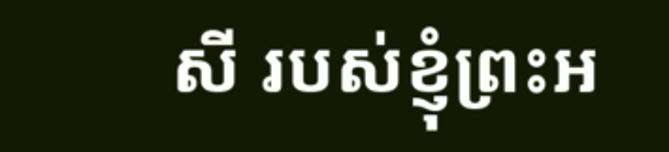សី របស់ខ្ញុំព្រះអ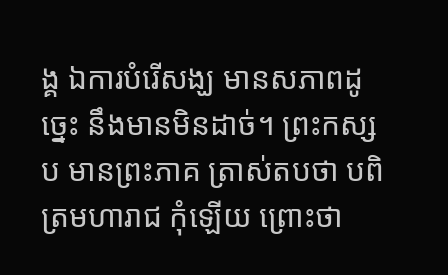ង្គ ឯការបំរើសង្ឃ មានសភាពដូច្នេះ នឹងមានមិនដាច់។ ព្រះកស្សប មានព្រះភាគ ត្រាស់តបថា បពិត្រមហារាជ កុំឡើយ ព្រោះថា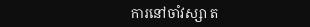ការនៅចាំវស្សា ត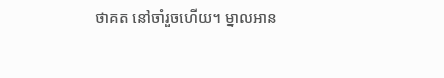ថាគត នៅចាំរួចហើយ។ ម្នាលអាន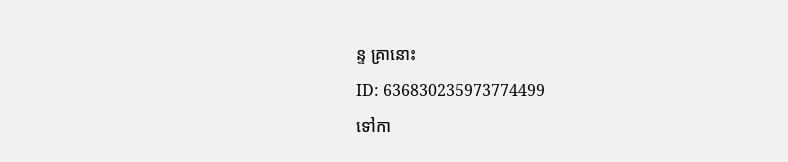ន្ទ គ្រានោះ
ID: 636830235973774499
ទៅកា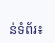ន់ទំព័រ៖